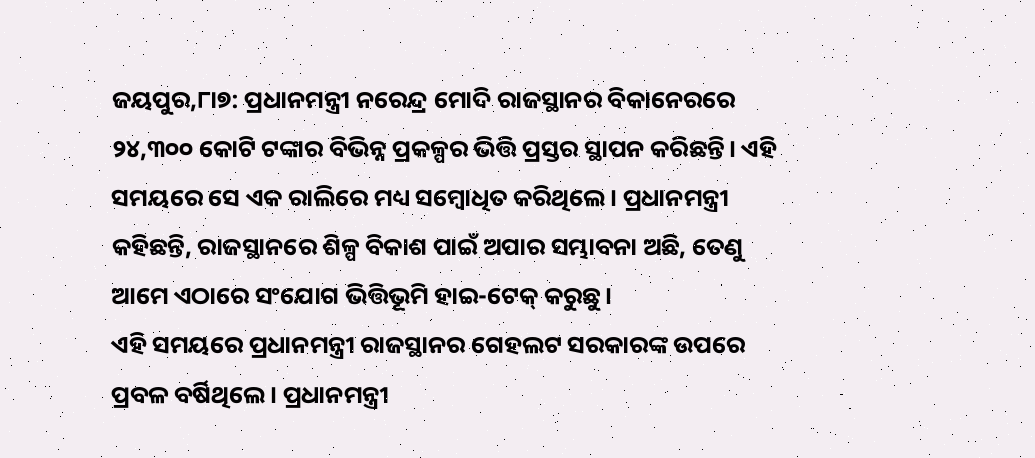ଜୟପୁର,୮ା୭: ପ୍ରଧାନମନ୍ତ୍ରୀ ନରେନ୍ଦ୍ର ମୋଦି ରାଜସ୍ଥାନର ବିକାନେରରେ ୨୪,୩୦୦ କୋଟି ଟଙ୍କାର ବିଭିନ୍ନ ପ୍ରକଳ୍ପର ଭିତ୍ତି ପ୍ରସ୍ତର ସ୍ଥାପନ କରିଛନ୍ତି। ଏହି ସମୟରେ ସେ ଏକ ରାଲିରେ ମଧ୍ୟ ସମ୍ବୋଧିତ କରିଥିଲେ। ପ୍ରଧାନମନ୍ତ୍ରୀ କହିଛନ୍ତି, ରାଜସ୍ଥାନରେ ଶିଳ୍ପ ବିକାଶ ପାଇଁ ଅପାର ସମ୍ଭାବନା ଅଛି, ତେଣୁ ଆମେ ଏଠାରେ ସଂଯୋଗ ଭିତ୍ତିଭୂମି ହାଇ-ଟେକ୍ କରୁଛୁ।
ଏହି ସମୟରେ ପ୍ରଧାନମନ୍ତ୍ରୀ ରାଜସ୍ଥାନର ଗେହଲଟ ସରକାରଙ୍କ ଉପରେ ପ୍ରବଳ ବର୍ଷିଥିଲେ। ପ୍ରଧାନମନ୍ତ୍ରୀ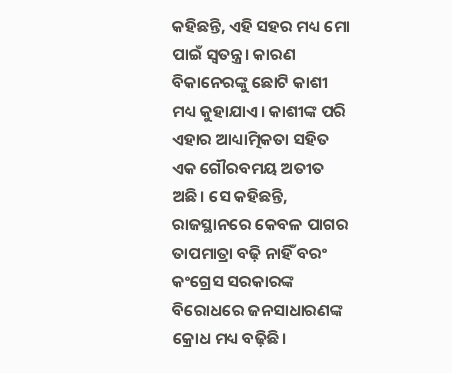କହିଛନ୍ତି, ଏହି ସହର ମଧ୍ୟ ମୋ ପାଇଁ ସ୍ବତନ୍ତ୍ର। କାରଣ ବିକାନେରଙ୍କୁ ଛୋଟି କାଶୀ ମଧ୍ୟ କୁହାଯାଏ। କାଶୀଙ୍କ ପରି ଏହାର ଆଧ୍ୟାତ୍ମିକତା ସହିତ ଏକ ଗୌରବମୟ ଅତୀତ ଅଛି। ସେ କହିଛନ୍ତି, ରାଜସ୍ଥାନରେ କେବଳ ପାଗର ତାପମାତ୍ରା ବଢ଼ି ନାହିଁ ବରଂ କଂଗ୍ରେସ ସରକାରଙ୍କ ବିରୋଧରେ ଜନସାଧାରଣଙ୍କ କ୍ରୋଧ ମଧ୍ୟ ବଢ଼ିଛି।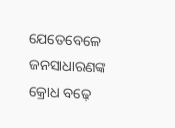ଯେତେବେଳେ ଜନସାଧାରଣଙ୍କ କ୍ରୋଧ ବଢ଼େ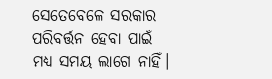ସେତେବେଳେ ସରକାର ପରିବର୍ତ୍ତନ ହେବା ପାଇଁ ମଧ୍ୟ ସମୟ ଲାଗେ ନାହିଁ।